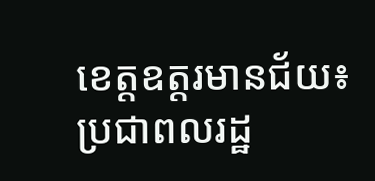ខេត្តឧត្តរមានជ័យ៖ ប្រជាពលរដ្ឋ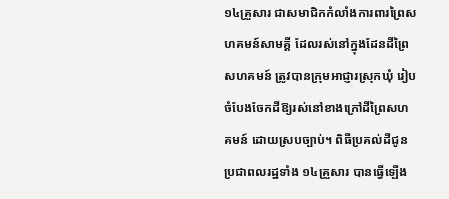១៤គ្រួសារ ជាសមាជិកកំលាំងការពារព្រៃសហគមន៍សាមគ្គី ដែលរស់នៅក្នុងដែនដីព្រៃសហគមន៍ ត្រូវបានក្រុមអាជ្ញារស្រុកឃុំ រៀបចំបែងចែកដីឱ្យរស់នៅខាងក្រៅដីព្រៃសហគមន៍ ដោយស្របច្បាប់។ ពិធីប្រគល់ដីជូនប្រជាពលរដ្ឋទាំង ១៤គ្រួសារ បានធ្វើឡើង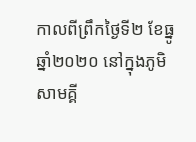កាលពីព្រឹកថ្ងៃទី២ ខែធ្នូ ឆ្នាំ២០២០ នៅក្នុងភូមិសាមគ្គី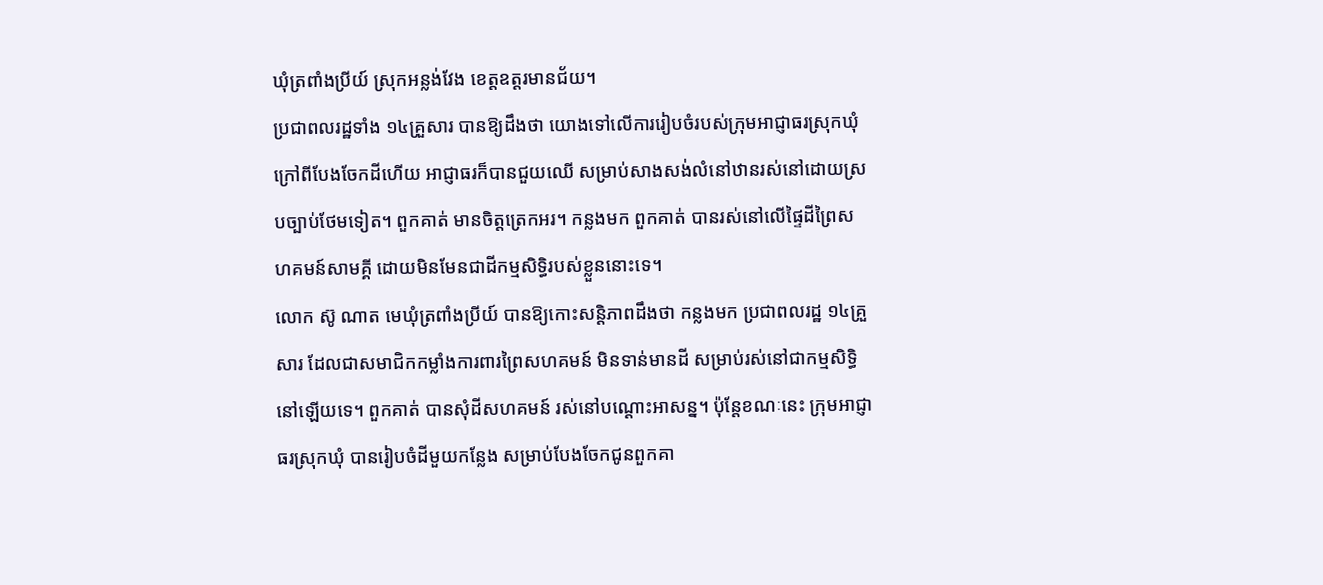ឃុំត្រពាំងប្រីយ៍ ស្រុកអន្លង់វែង ខេត្តឧត្តរមានជ័យ។
ប្រជាពលរដ្ឋទាំង ១៤គ្រួសារ បានឱ្យដឹងថា យោងទៅលើការរៀបចំរបស់ក្រុមអាជ្ញាធរស្រុកឃុំ ក្រៅពីបែងចែកដីហើយ អាជ្ញាធរក៏បានជួយឈើ សម្រាប់សាងសង់លំនៅឋានរស់នៅដោយស្របច្បាប់ថែមទៀត។ ពួកគាត់ មានចិត្តត្រេកអរ។ កន្លងមក ពួកគាត់ បានរស់នៅលើផ្ទៃដីព្រៃសហគមន៍សាមគ្គី ដោយមិនមែនជាដីកម្មសិទ្ធិរបស់ខ្លួននោះទេ។
លោក ស៊ូ ណាត មេឃុំត្រពាំងប្រីយ៍ បានឱ្យកោះសន្តិភាពដឹងថា កន្លងមក ប្រជាពលរដ្ឋ ១៤គ្រួសារ ដែលជាសមាជិកកម្លាំងការពារព្រៃសហគមន៍ មិនទាន់មានដី សម្រាប់រស់នៅជាកម្មសិទ្ធិនៅឡើយទេ។ ពួកគាត់ បានសុំដីសហគមន៍ រស់នៅបណ្តោះអាសន្ន។ ប៉ុន្តែខណៈនេះ ក្រុមអាជ្ញាធរស្រុកឃុំ បានរៀបចំដីមួយកន្លែង សម្រាប់បែងចែកជូនពួកគា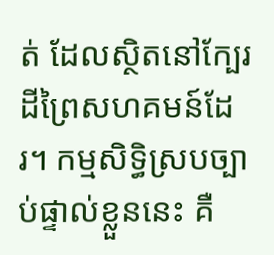ត់ ដែលស្ថិតនៅក្បែរដីព្រៃសហគមន៍ដែរ។ កម្មសិទ្ធិស្របច្បាប់ផ្ទាល់ខ្លួននេះ គឺ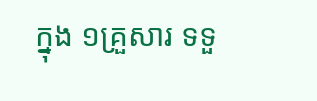ក្នុង ១គ្រួសារ ទទួ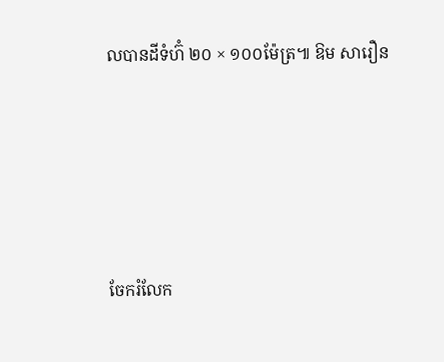លបានដីទំហ៊ំ ២០ × ១០០ម៉ែត្រ៕ ឱម សារឿន





ចែករំលែក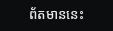ព័តមាននេះ